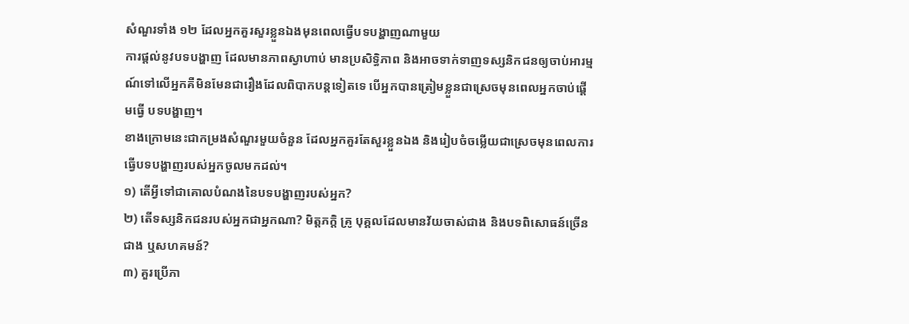សំណួរទាំង ១២ ដែលអ្នកគួរសួរខ្លួនឯងមុនពេលធ្វើបទបង្ហាញណាមួយ
ការផ្តល់នូវបទបង្ហាញ ដែលមានភាពស្វាហាប់ មានប្រសិទ្ធិភាព និងអាចទាក់ទាញទស្សនិកជនឲ្យចាប់អារម្មណ៍ទៅលើអ្នកគឺមិនមែនជារឿងដែលពិបាកបន្តទៀតទេ បើអ្នកបានត្រៀមខ្លួនជាស្រេចមុនពេលអ្នកចាប់ផ្ដើមធ្វើ បទបង្ហាញ។
ខាងក្រោមនេះជាកម្រងសំណួរមួយចំនួន ដែលអ្នកគួរតែសួរខ្លួនឯង និងរៀបចំចម្លើយជាស្រេចមុនពេលការធ្វើបទបង្ហាញរបស់អ្នកចូលមកដល់។
១) តើអ្វីទៅជាគោលបំណងនៃបទបង្ហាញរបស់អ្នក?
២) តើទស្សនិកជនរបស់អ្នកជាអ្នកណា? មិត្តភក្ដិ គ្រូ បុគ្គលដែលមានវ័យចាស់ជាង និងបទពិសោធន៍ច្រើនជាង ឬសហគមន៍?
៣) គួរប្រើភា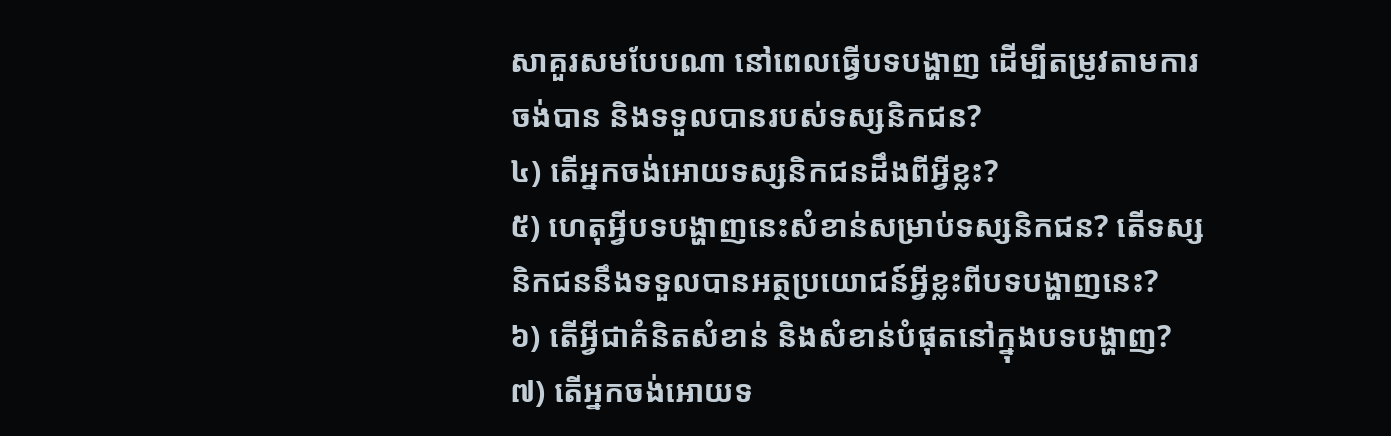សាគួរសមបែបណា នៅពេលធ្វើបទបង្ហាញ ដើម្បីតម្រូវតាមការចង់បាន និងទទួលបានរបស់ទស្សនិកជន?
៤) តើអ្នកចង់អោយទស្សនិកជនដឹងពីអ្វីខ្លះ?
៥) ហេតុអ្វីបទបង្ហាញនេះសំខាន់សម្រាប់ទស្សនិកជន? តើទស្សនិកជននឹងទទួលបានអត្ថប្រយោជន៍អ្វីខ្លះពីបទបង្ហាញនេះ?
៦) តើអ្វីជាគំនិតសំខាន់ និងសំខាន់បំផុតនៅក្នុងបទបង្ហាញ?
៧) តើអ្នកចង់អោយទ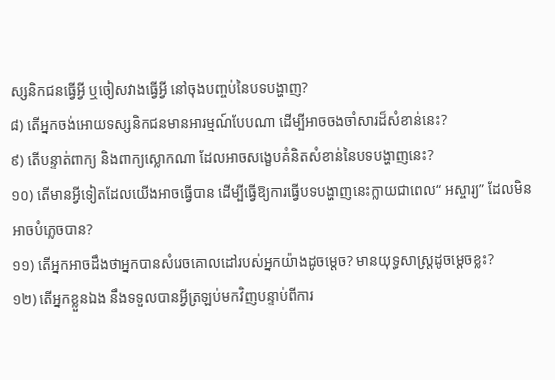ស្សនិកជនធ្វើអ្វី ឬចៀសវាងធ្វើអ្វី នៅចុងបញ្ចប់នៃបទបង្ហាញ?
៨) តើអ្នកចង់អោយទស្សនិកជនមានអារម្មណ៍បែបណា ដើម្បីអាចចងចាំសារដ៏សំខាន់នេះ?
៩) តើបន្ទាត់ពាក្យ និងពាក្យស្លោកណា ដែលអាចសង្ខេបគំនិតសំខាន់នៃបទបង្ហាញនេះ?
១០) តើមានអ្វីទៀតដែលយើងអាចធ្វើបាន ដើម្បីធ្វើឱ្យការធ្វើបទបង្ហាញនេះក្លាយជាពេល“ អស្ចារ្យ” ដែលមិនអាចបំភ្លេចបាន?
១១) តើអ្នកអាចដឹងថាអ្នកបានសំរេចគោលដៅរបស់អ្នកយ៉ាងដូចម្តេច? មានយុទ្ធសាស្រ្តដូចម្ដេចខ្លះ?
១២) តើអ្នកខ្លួនឯង នឹងទទួលបានអ្វីត្រឡប់មកវិញបន្ទាប់ពីការ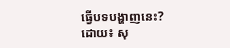ធ្វើបទបង្ហាញនេះ?
ដោយ៖ សុ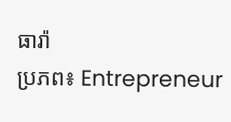ធារ៉ា
ប្រភព៖ Entrepreneur